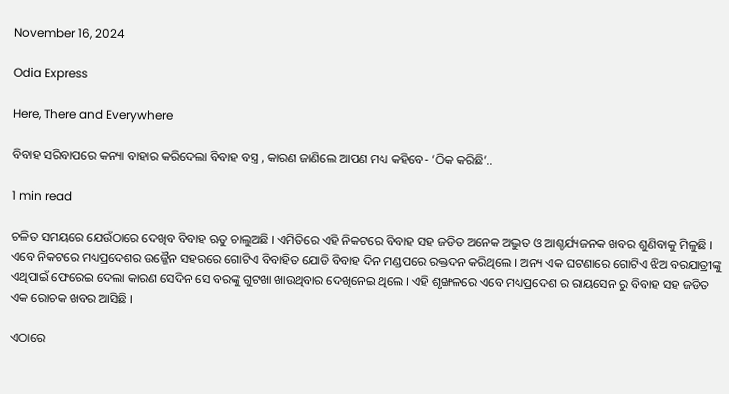November 16, 2024

Odia Express

Here, There and Everywhere

ବିବାହ ସରିବାପରେ କନ୍ୟା ବାହାର କରିଦେଲା ବିବାହ ବସ୍ତ୍ର , କାରଣ ଜାଣିଲେ ଆପଣ ମଧ୍ୟ କହିବେ- ‘ଠିକ କରିଛି’..

1 min read

ଚଳିତ ସମୟରେ ଯେଉଁଠାରେ ଦେଖିବ ବିବାହ ଋତୁ ଚାଲୁଅଛି । ଏମିତିରେ ଏହି ନିକଟରେ ବିବାହ ସହ ଜଡିତ ଅନେକ ଅଦ୍ଭୁତ ଓ ଆଶ୍ଚର୍ଯ୍ୟଜନକ ଖବର ଶୁଣିବାକୁ ମିଳୁଛି । ଏବେ ନିକଟରେ ମଧ୍ୟପ୍ରଦେଶର ଉଜ୍ଜୈନ ସହରରେ ଗୋଟିଏ ବିବାହିତ ଯୋଡି ବିବାହ ଦିନ ମଣ୍ଡପରେ ରକ୍ତଦନ କରିଥିଲେ । ଅନ୍ୟ ଏକ ଘଟଣାରେ ଗୋଟିଏ ଝିଅ ବରଯାତ୍ରୀଙ୍କୁ ଏଥିପାଇଁ ଫେରେଇ ଦେଲା କାରଣ ସେଦିନ ସେ ବରଙ୍କୁ ଗୁଟଖା ଖାଉଥିବାର ଦେଖିନେଇ ଥିଲେ । ଏହି ଶୃଙ୍ଖଳରେ ଏବେ ମଧ୍ୟପ୍ରଦେଶ ର ରାୟସେନ ରୁ ବିବାହ ସହ ଜଡିତ ଏକ ରୋଚକ ଖବର ଆସିଛି ।

ଏଠାରେ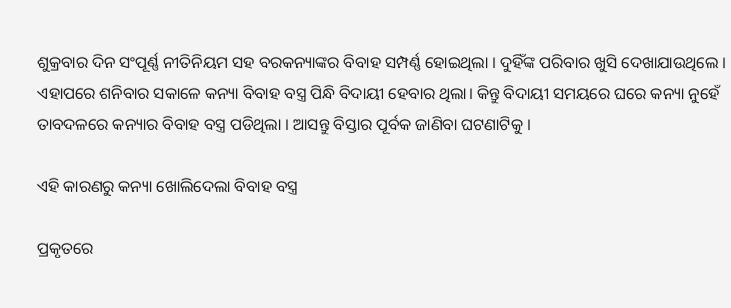ଶୁକ୍ରବାର ଦିନ ସଂପୂର୍ଣ୍ଣ ନୀତିନିୟମ ସହ ବରକନ୍ୟାଙ୍କର ବିବାହ ସମ୍ପର୍ଣ୍ଣ ହୋଇଥିଲା । ଦୁହିଁଙ୍କ ପରିବାର ଖୁସି ଦେଖାଯାଉଥିଲେ । ଏହାପରେ ଶନିବାର ସକାଳେ କନ୍ୟା ବିବାହ ବସ୍ତ୍ର ପିନ୍ଧି ବିଦାୟୀ ହେବାର ଥିଲା। କିନ୍ତୁ ବିଦାୟୀ ସମୟରେ ଘରେ କନ୍ୟା ନୁହେଁ ତାବଦଳରେ କନ୍ୟାର ବିବାହ ବସ୍ତ୍ର ପଡିଥିଲା । ଆସନ୍ତୁ ବିସ୍ତାର ପୂର୍ବକ ଜାଣିବା ଘଟଣାଟିକୁ ।

ଏହି କାରଣରୁ କନ୍ୟା ଖୋଲିଦେଲା ବିବାହ ବସ୍ତ୍ର

ପ୍ରକୃତରେ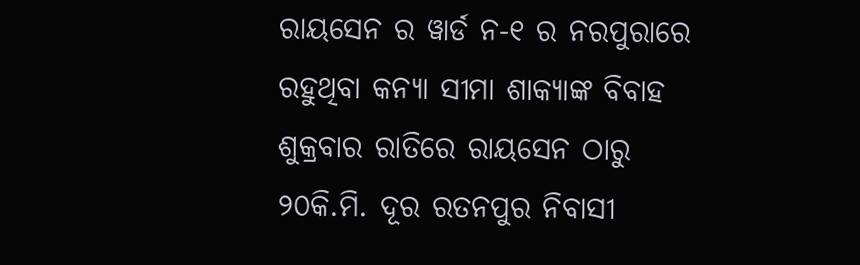ରାୟସେନ ର ୱାର୍ଡ ନ-୧ ର ନରପୁରାରେ ରହୁଥିବା କନ୍ୟା ସୀମା ଶାକ୍ୟାଙ୍କ ବିବାହ ଶୁକ୍ରବାର ରାତିରେ ରାୟସେନ ଠାରୁ ୨୦କି.ମି. ଦୂର ରତନପୁର ନିବାସୀ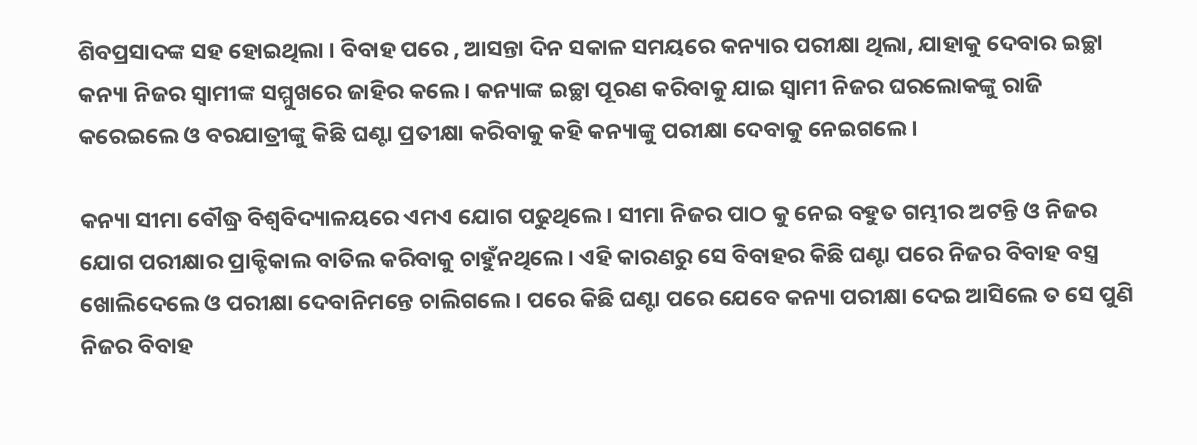ଶିବପ୍ରସାଦଙ୍କ ସହ ହୋଇଥିଲା । ବିବାହ ପରେ , ଆସନ୍ତା ଦିନ ସକାଳ ସମୟରେ କନ୍ୟାର ପରୀକ୍ଷା ଥିଲା, ଯାହାକୁ ଦେବାର ଇଚ୍ଛା କନ୍ୟା ନିଜର ସ୍ଵାମୀଙ୍କ ସମ୍ମୁଖରେ ଜାହିର କଲେ। କନ୍ୟାଙ୍କ ଇଚ୍ଛା ପୂରଣ କରିବାକୁ ଯାଇ ସ୍ଵାମୀ ନିଜର ଘରଲୋକଙ୍କୁ ରାଜି କରେଇଲେ ଓ ବରଯାତ୍ରୀଙ୍କୁ କିଛି ଘଣ୍ଟା ପ୍ରତୀକ୍ଷା କରିବାକୁ କହି କନ୍ୟାଙ୍କୁ ପରୀକ୍ଷା ଦେବାକୁ ନେଇଗଲେ ।

କନ୍ୟା ସୀମା ବୌଦ୍ଧ୍ର ବିଶ୍ୱବିଦ୍ୟାଳୟରେ ଏମଏ ଯୋଗ ପଢୁଥିଲେ। ସୀମା ନିଜର ପାଠ କୁ ନେଇ ବହୁତ ଗମ୍ଭୀର ଅଟନ୍ତି ଓ ନିଜର ଯୋଗ ପରୀକ୍ଷାର ପ୍ରାକ୍ଟିକାଲ ବାତିଲ କରିବାକୁ ଚାହୁଁନଥିଲେ । ଏହି କାରଣରୁ ସେ ବିବାହର କିଛି ଘଣ୍ଟା ପରେ ନିଜର ବିବାହ ବସ୍ତ୍ର ଖୋଲିଦେଲେ ଓ ପରୀକ୍ଷା ଦେବାନିମନ୍ତେ ଚାଲିଗଲେ । ପରେ କିଛି ଘଣ୍ଟା ପରେ ଯେବେ କନ୍ୟା ପରୀକ୍ଷା ଦେଇ ଆସିଲେ ତ ସେ ପୁଣି ନିଜର ବିବାହ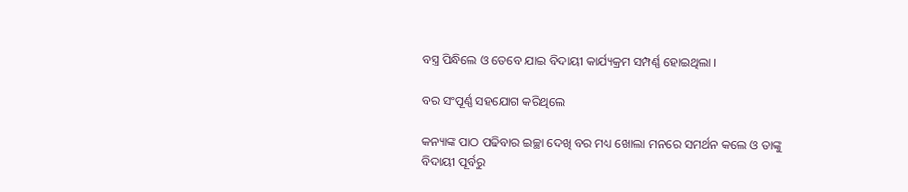ବସ୍ତ୍ର ପିନ୍ଧିଲେ ଓ ତେବେ ଯାଇ ବିଦାୟୀ କାର୍ଯ୍ୟକ୍ରମ ସମ୍ପର୍ଣ୍ଣ ହୋଇଥିଲା ।

ବର ସଂପୂର୍ଣ୍ଣ ସହଯୋଗ କରିଥିଲେ

କନ୍ୟାଙ୍କ ପାଠ ପଢିବାର ଇଚ୍ଛା ଦେଖି ବର ମଧ୍ୟ ଖୋଲା ମନରେ ସମର୍ଥନ କଲେ ଓ ତାଙ୍କୁ ବିଦାୟୀ ପୂର୍ବରୁ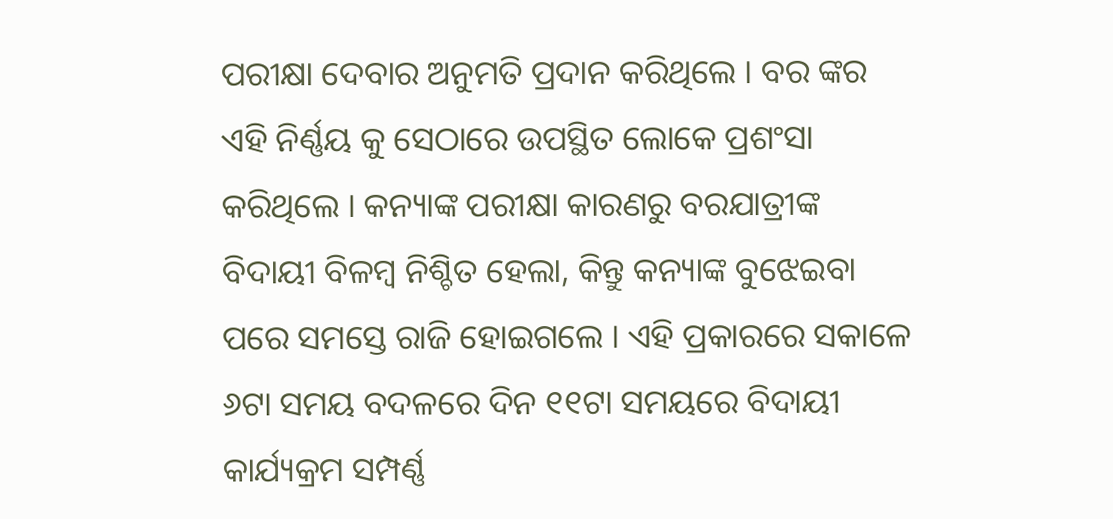ପରୀକ୍ଷା ଦେବାର ଅନୁମତି ପ୍ରଦାନ କରିଥିଲେ । ବର ଙ୍କର ଏହି ନିର୍ଣ୍ଣୟ କୁ ସେଠାରେ ଉପସ୍ଥିତ ଲୋକେ ପ୍ରଶଂସା କରିଥିଲେ । କନ୍ୟାଙ୍କ ପରୀକ୍ଷା କାରଣରୁ ବରଯାତ୍ରୀଙ୍କ ବିଦାୟୀ ବିଳମ୍ବ ନିଶ୍ଚିତ ହେଲା, କିନ୍ତୁ କନ୍ୟାଙ୍କ ବୁଝେଇବା ପରେ ସମସ୍ତେ ରାଜି ହୋଇଗଲେ । ଏହି ପ୍ରକାରରେ ସକାଳେ ୬ଟା ସମୟ ବଦଳରେ ଦିନ ୧୧ଟା ସମୟରେ ବିଦାୟୀ କାର୍ଯ୍ୟକ୍ରମ ସମ୍ପର୍ଣ୍ଣ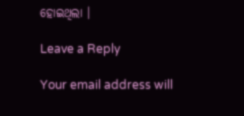ହୋଇଥିଲା ।

Leave a Reply

Your email address will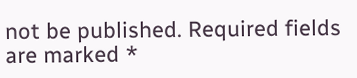not be published. Required fields are marked *